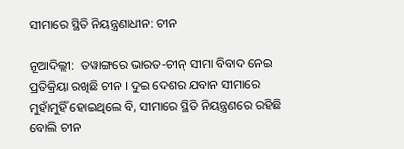ସୀମାରେ ସ୍ଥିତି ନିୟନ୍ତ୍ରଣାଧୀନ: ଚୀନ

ନୂଆଦିଲ୍ଲୀ:  ତୱାଙ୍ଗରେ ଭାରତ-ଚୀନ୍ ସୀମା ବିବାଦ ନେଇ ପ୍ରତିକ୍ରିୟା ରଖିଛି ଚୀନ । ଦୁଇ ଦେଶର ଯବାନ ସୀମାରେ ମୁହାଁମୁହିଁ ହୋଇଥିଲେ ବି, ସୀମାରେ ସ୍ଥିତି ନିୟନ୍ତ୍ରଣରେ ରହିଛି ବୋଲି ଚୀନ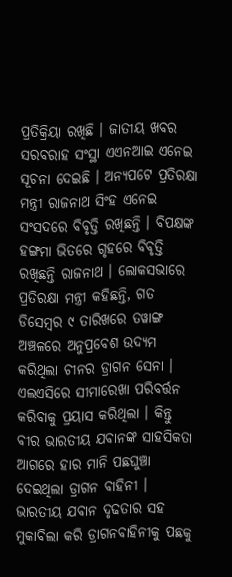ପ୍ରତିକ୍ରିୟା ରଖିଛି । ଜାତୀୟ ଖବର ସରବରାହ ସଂସ୍ଥା ଏଏନଆଇ ଏନେଇ ସୂଚନା ଦେଇଛି । ଅନ୍ୟପଟେ ପ୍ରତିରକ୍ଷା ମନ୍ତ୍ରୀ ରାଜନାଥ ସିଂହ ଏନେଇ ସଂସଦରେ ବିବୃତ୍ତି ରଖିଛନ୍ତି । ବିପକ୍ଷଙ୍କ ହଙ୍ଗମା ଭିତରେ ଗୃହରେ ବିବୃତ୍ତି ରଖିଛନ୍ତି ରାଜନାଥ । ଲୋକସଭାରେ ପ୍ରତିରକ୍ଷା ମନ୍ତ୍ରୀ କହିଛନ୍ତି, ଗତ ଡିସେମ୍ବର ୯ ତାରିଖରେ ତୱାଙ୍ଗ ଅଞ୍ଚଳରେ ଅନୁପ୍ରବେଶ ଉଦ୍ୟମ କରିଥିଲା ଚୀନର ଡ୍ରାଗନ ସେନା । ଏଲଏସିରେ ସୀମାରେଖା ପରିବର୍ତ୍ତନ କରିବାକୁ ପ୍ରୟାସ କରିଥିଲା । କିନ୍ତୁ ବୀର ଭାରତୀୟ ଯବାନଙ୍କ ସାହସିକତା ଆଗରେ ହାର ମାନି ପଛଘୁଞ୍ଚା ଦେଇଥିଲା ଡ୍ରାଗନ ବାହିନୀ । ଭାରତୀୟ ଯବାନ ଦୃଢତାର ସହ ମୁକାବିଲା କରି ଡ୍ରାଗନବାହିନୀକୁ ପଛକୁ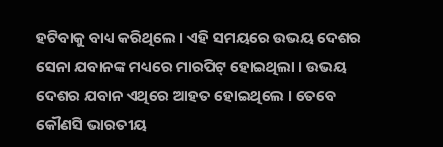ହଟିବାକୁ ବାଧ୍ୟ କରିଥିଲେ । ଏହି ସମୟରେ ଉଭୟ ଦେଶର ସେନା ଯବାନଙ୍କ ମଧ୍ୟରେ ମାରପିଟ୍ ହୋଇଥିଲା । ଉଭୟ ଦେଶର ଯବାନ ଏଥିରେ ଆହତ ହୋଇଥିଲେ । ତେବେ କୌଣସି ଭାରତୀୟ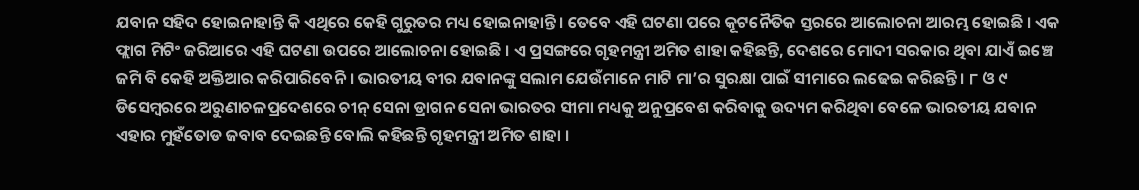ଯବାନ ସହିଦ ହୋଇନାହାନ୍ତି କି ଏଥିରେ କେହି ଗୁରୁତର ମଧ୍ୟ ହୋଇନାହାନ୍ତି । ତେବେ ଏହି ଘଟଣା ପରେ କୂଟନୈତିକ ସ୍ତରରେ ଆଲୋଚନା ଆରମ୍ଭ ହୋଇଛି । ଏକ ଫ୍ଲାଗ ମିଟିଂ ଜରିଆରେ ଏହି ଘଟଣା ଉପରେ ଆଲୋଚନା ହୋଇଛି । ଏ ପ୍ରସଙ୍ଗରେ ଗୃହମନ୍ତ୍ରୀ ଅମିତ ଶାହା କହିଛନ୍ତି, ଦେଶରେ ମୋଦୀ ସରକାର ଥିବା ଯାଏଁ ଇଞ୍ଚେ ଜମି ବି କେହି ଅକ୍ତିଆର କରିପାରିବେନି । ଭାରତୀୟ ବୀର ଯବାନଙ୍କୁ ସଲାମ ଯେଉଁମାନେ ମାଟି ମା’ର ସୁରକ୍ଷା ପାଇଁ ସୀମାରେ ଲଢେଇ କରିଛନ୍ତି । ୮ ଓ ୯ ଡିସେମ୍ବରରେ ଅରୁଣାଚଳପ୍ରଦେଶରେ ଚୀନ୍ ସେନା ଡ୍ରାଗନ ସେନା ଭାରତର ସୀମା ମଧ୍ୟକୁ ଅନୁପ୍ରବେଶ କରିବାକୁ ଉଦ୍ୟମ କରିଥିବା ବେଳେ ଭାରତୀୟ ଯବାନ ଏହାର ମୁହଁତୋଡ ଜବାବ ଦେଇଛନ୍ତି ବୋଲି କହିଛନ୍ତି ଗୃହମନ୍ତ୍ରୀ ଅମିତ ଶାହା ।